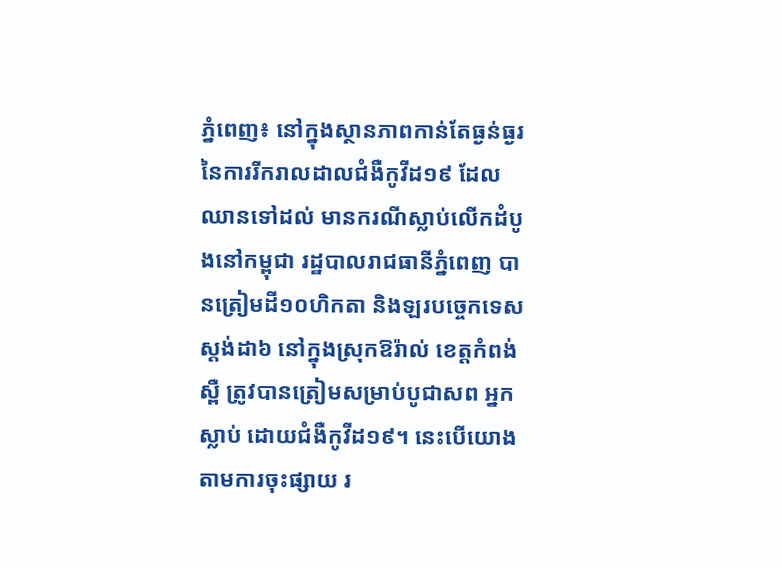ភ្នំពេញ៖ នៅក្នុងស្ថានភាពកាន់តែធ្ងន់ធ្ងរ នៃការរីករាលដាលជំងឺកូវីដ១៩ ដែលឈានទៅដល់ មានករណីស្លាប់លើកដំបូងនៅកម្ពុជា រដ្ឋបាលរាជធានីភ្នំពេញ បានត្រៀមដី១០ហិកតា និងឡរបច្ចេកទេសស្តង់ដា៦ នៅក្នុងស្រុកឱរ៉ាល់ ខេត្តកំពង់ស្ពឺ ត្រូវបានត្រៀមសម្រាប់បូជាសព អ្នកស្លាប់ ដោយជំងឺកូវីដ១៩។ នេះបើយោងតាមការចុះផ្សាយ រ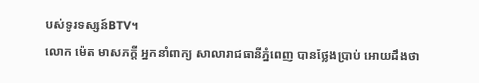បស់ទូរទស្សន៍BTV។
លោក ម៉េត មាសភក្តី អ្នកនាំពាក្យ សាលារាជធានីភ្នំពេញ បានថ្លែងប្រាប់ អោយដឹងថា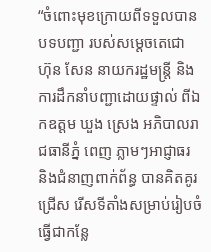“ចំពោះមុខក្រោយពីទទួលបានបទបញ្ជា របស់សម្ដេចតេជោ ហ៊ុន សែន នាយករដ្ឋមន្ត្រី និងការដឹកនាំបញ្ជាដោយផ្ទាល់ ពីឯកឧត្តម ឃួង ស្រេង អភិបាលរាជធានីភ្នំ ពេញ ភ្លាមៗអាជ្ញាធរ និងជំនាញពាក់ព័ន្ធ បានគិតគូរជ្រើស រើសទីតាំងសម្រាប់រៀបចំធ្វើជាកន្លែ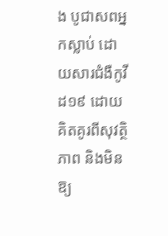ង បូជាសពអ្នកស្លាប់ ដោយសារជំងឺកូវីដ១៩ ដោយគិតគូរពីសុវត្ថិភាព និងមិនឱ្យ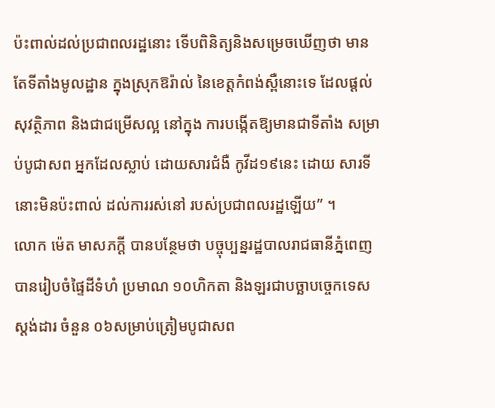ប៉ះពាល់ដល់ប្រជាពលរដ្ឋនោះ ទើបពិនិត្យនិងសម្រេចឃើញថា មានតែទីតាំងមូលដ្ឋាន ក្នុងស្រុកឱរ៉ាល់ នៃខេត្តកំពង់ស្ពឺនោះទេ ដែលផ្ដល់សុវត្ថិភាព និងជាជម្រើសល្អ នៅក្នុង ការបង្កើតឱ្យមានជាទីតាំង សម្រាប់បូជាសព អ្នកដែលស្លាប់ ដោយសារជំងឺ កូវីដ១៩នេះ ដោយ សារទីនោះមិនប៉ះពាល់ ដល់ការរស់នៅ របស់ប្រជាពលរដ្ឋឡើយ” ។
លោក ម៉េត មាសភក្ដី បានបន្ថែមថា បច្ចុប្បន្នរដ្ឋបាលរាជធានីភ្នំពេញ បានរៀបចំផ្ទៃដីទំហំ ប្រមាណ ១០ហិកតា និងឡរជាបច្ឆាបច្ចេកទេសស្តង់ដារ ចំនួន ០៦សម្រាប់ត្រៀមបូជាសព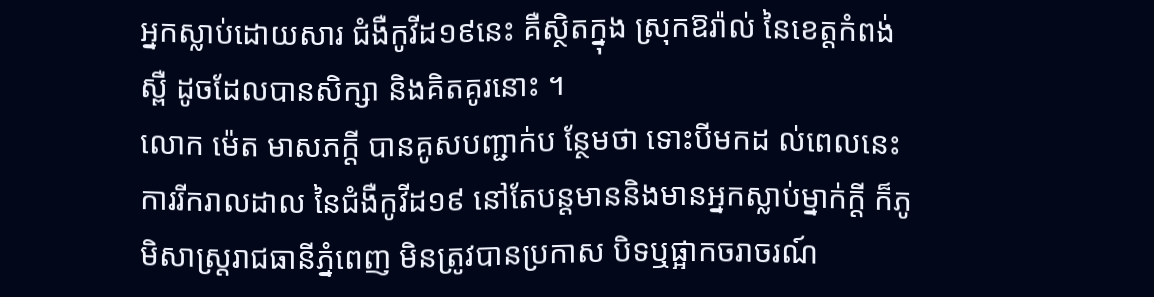អ្នកស្លាប់ដោយសារ ជំងឺកូវីដ១៩នេះ គឺស្ថិតក្នុង ស្រុកឱរ៉ាល់ នៃខេត្តកំពង់ស្ពឺ ដូចដែលបានសិក្សា និងគិតគូរនោះ ។
លោក ម៉េត មាសភក្ដី បានគូសបញ្ជាក់ប ន្ថែមថា ទោះបីមកដ ល់ពេលនេះ ការរីករាលដាល នៃជំងឺកូវីដ១៩ នៅតែបន្តមាននិងមានអ្នកស្លាប់ម្នាក់ក្ដី ក៏ភូមិសាស្ត្ររាជធានីភ្នំពេញ មិនត្រូវបានប្រកាស បិទឬផ្អាកចរាចរណ៍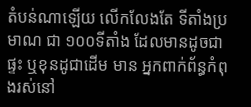តំបន់ណាឡើយ លើកលែងតែ ទីតាំងប្រមាណ ជា ១០០ទីតាំង ដែលមានដូចជា ផ្ទះ ឬខុនដូជាដើម មាន អ្នកពាក់ព័ន្ធកំពុងរស់នៅ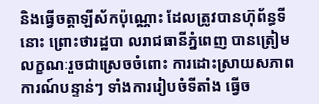និងធ្វើចត្តាឡីស័កប៉ុណ្ណោះ ដែលត្រូវបានហ៊ុព័ន្ធទីនោះ ព្រោះថារដ្ឋបា លរាជធានីភ្នំពេញ បានត្រៀមលក្ខណៈរួចជាស្រេចចំពោះ ការដោះស្រាយសភាពការណ៍បន្ទាន់ៗ ទាំងការរៀបចំទីតាំង ធ្វើច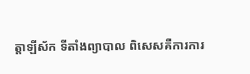ត្តាឡីស័ក ទីតាំងព្យាបាល ពិសេសគឺការការ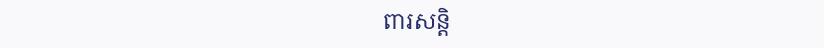ពារសន្តិ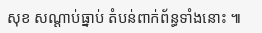សុខ សណ្ដាប់ធ្នាប់ តំបន់ពាក់ព័ន្ធទាំងនោះ ៕